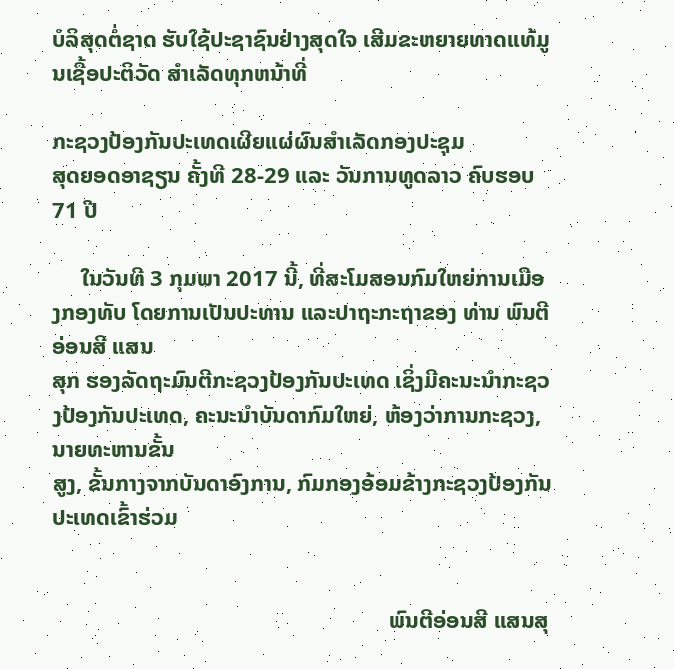ບໍລິສຸດຕໍ່ຊາດ ຮັບໃຊ້ປະຊາຊົນຢ່າງສຸດໃຈ ເສີມຂະຫຍາຍທາດແທ້ມູນເຊື້ອປະຕິວັດ ສໍາເລັດທຸກຫນ້າທີ່

ກະຊວງປ້ອງກັນປະເທດເຜີຍແຜ່ຜົນສຳເລັດກອງປະຊຸມ
ສຸດຍອດອາຊຽນ ຄັ້ງທີ 28-29 ແລະ ວັນການທູດລາວ ຄົບຮອບ 71 ປີ

     ໃນວັນທີ 3 ກຸມພາ 2017 ນີ້, ທີ່ສະໂມສອນກົມໃຫຍ່ການເມືອງກອງທັບ ໂດຍການເປັນປະທານ ແລະປາຖະກະຖາຂອງ ທ່ານ ພົນຕີ ອ່ອນສີ ແສນ
ສຸກ ຮອງລັດຖະມົນຕີກະຊວງປ້ອງກັນປະເທດ ເຊິ່ງມີຄະນະນຳກະຊວງປ້ອງກັນປະເທດ, ຄະນະນຳບັນດາກົມໃຫຍ່, ຫ້ອງວ່າການກະຊວງ, ນາຍທະຫານຂັ້ນ
ສູງ, ຂັ້ນກາງຈາກບັນດາອົງການ, ກົມກອງອ້ອມຂ້າງກະຊວງປ້ອງກັນປະເທດເຂົ້າຮ່ວມ


                                                           ພົນຕີອ່ອນສີ ແສນສຸ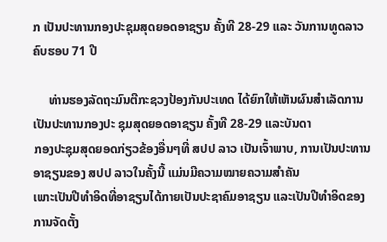ກ ເປັນປະທານກອງປະຊຸມສຸດຍອດອາຊຽນ ຄັ້ງທີ 28-29 ແລະ ວັນການທູດລາວ ຄົບຮອບ 71 ປີ

     ທ່ານຮອງລັດຖະມົນຕີກະຊວງປ້ອງກັນປະເທດ ໄດ້ຍົກໃຫ້ເຫັນຜົນສຳເລັດການເປັນປະທານກອງປະ ຊຸມສຸດຍອດອາຊຽນ ຄັ້ງທີ 28-29 ແລະບັນດາ
ກອງປະຊຸມສຸດຍອດກ່ຽວຂ້ອງອື່ນໆທີ່ ສປປ ລາວ ເປັນເຈົ້າພາບ, ການເປັນປະທານອາຊຽນຂອງ ສປປ ລາວໃນຄັ້ງນີ້ ແມ່ນມີຄວາມໝາຍຄວາມສຳຄັນ
ເພາະເປັນປີທຳອິດທີ່ອາຊຽນໄດ້ກາຍເປັນປະຊາຄົມອາຊຽນ ແລະເປັນປີທຳອິດຂອງການຈັດຕັ້ງ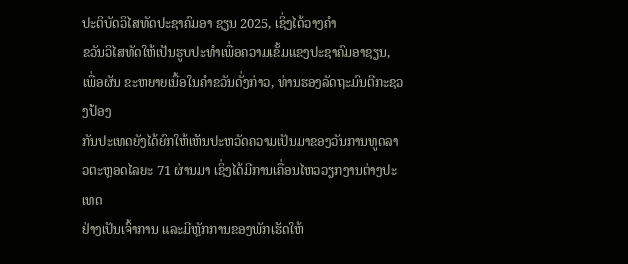ປະຕິບັດວິໄສທັດປະຊາຄົມອາ ຊຽນ 2025, ເຊິ່ງໄດ້ວາງຄຳ
ຂວັນວິໄສທັດໃຫ້ເປັນຮູບປະທຳເພື່ອຄວາມເຂັ້ມແຂງປະຊາຄົມອາຊຽນ, ເພື່ອຜັນ ຂະຫຍາຍເນື້ອໃນຄຳຂວັນດັ່ງກ່າວ, ທ່ານຮອງລັດຖະມົນຕີກະຊວງປ້ອງ
ກັນປະເທດຍັງໄດ້ຍົກໃຫ້ເຫັນປະຫວັດຄວາມເປັນມາຂອງວັນການທູດລາວຕະຫຼອດໄລຍະ 71 ຜ່ານມາ ເຊິ່ງໄດ້ມີການເຄື່ອນໄຫວວຽກງານຕ່າງປະເທດ
ຢ່າງເປັນເຈົ້າການ ແລະມີຫຼັກການຂອງພັກເຮັດໃຫ້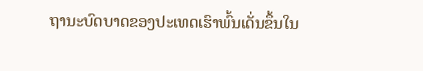ຖານະບົດບາດຂອງປະເທດເຮົາພົ້ນເດັ່ນຂຶ້ນໃນ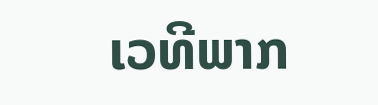ເວທີພາກ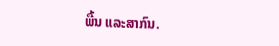ພື້ນ ແລະສາກົນ.